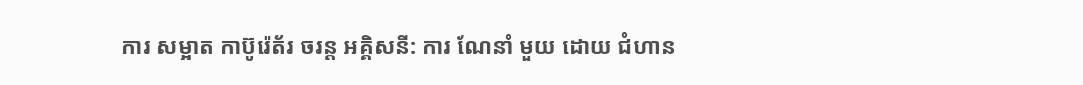ការ សម្អាត កាប៊ូរ៉េត័រ ចរន្ត អគ្គិសនី: ការ ណែនាំ មួយ ដោយ ជំហាន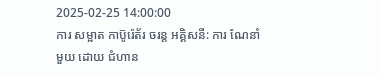2025-02-25 14:00:00
ការ សម្អាត កាប៊ូរ៉េត័រ ចរន្ត អគ្គិសនី: ការ ណែនាំ មួយ ដោយ ជំហាន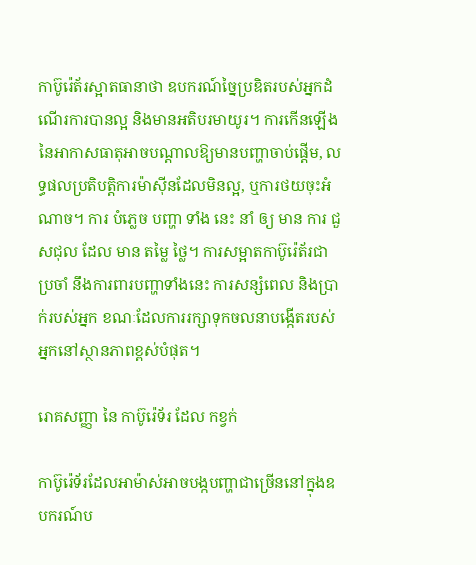កាប៊ូរ៉េត័រស្អាតធានាថា ឧបករណ៍ច្នៃប្រឌិតរបស់អ្នកដំណើរការបានល្អ និងមានអតិបរមាយូរ។ ការកើនឡើងនៃអាកាសធាតុអាចបណ្តាលឱ្យមានបញ្ហាចាប់ផ្តើម, លទ្ធផលប្រតិបត្តិការម៉ាស៊ីនដែលមិនល្អ, ឬការថយចុះអំណាច។ ការ បំភ្លេច បញ្ហា ទាំង នេះ នាំ ឲ្យ មាន ការ ជួសជុល ដែល មាន តម្លៃ ថ្លៃ។ ការសម្អាតកាប៊ូរ៉េត័រជាប្រចាំ នឹងការពារបញ្ហាទាំងនេះ ការសន្សំពេល និងប្រាក់របស់អ្នក ខណៈដែលការរក្សាទុកចលនាបង្កើតរបស់អ្នកនៅស្ថានភាពខ្ពស់បំផុត។

រោគសញ្ញា នៃ កាប៊ូរ៉េទ័រ ដែល កខ្វក់

កាប៊ូរ៉េទ័រដែលអាម៉ាស់អាចបង្កបញ្ហាជាច្រើននៅក្នុងឧបករណ៍ប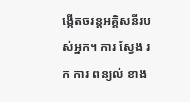ង្កើតចរន្តអគ្គិសនីរបស់អ្នក។ ការ ស្វែង រក ការ ពន្យល់ ខាង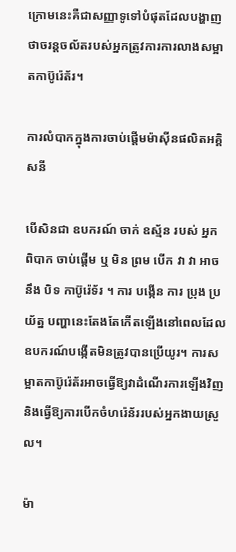ក្រោមនេះគឺជាសញ្ញាទូទៅបំផុតដែលបង្ហាញថាចរន្តចល័តរបស់អ្នកត្រូវការការលាងសម្អាតកាប៊ូរ៉េត័រ។

ការលំបាកក្នុងការចាប់ផ្តើមម៉ាស៊ីនផលិតអគ្គិសនី

បើសិនជា ឧបករណ៍ ចាក់ ឧស្ម័ន របស់ អ្នក ពិបាក ចាប់ផ្តើម ឬ មិន ព្រម បើក វា វា អាច នឹង បិទ កាប៊ូរ៉េទ័រ ។ ការ បង្កើន ការ ប្រុង ប្រយ័ត្ន បញ្ហានេះតែងតែកើតឡើងនៅពេលដែលឧបករណ៍បង្កើតមិនត្រូវបានប្រើយូរ។ ការសម្អាតកាប៊ូរ៉េត័រអាចធ្វើឱ្យវាដំណើរការឡើងវិញ និងធ្វើឱ្យការបើកចំហរ៉េន័ររបស់អ្នកងាយស្រួល។

ម៉ា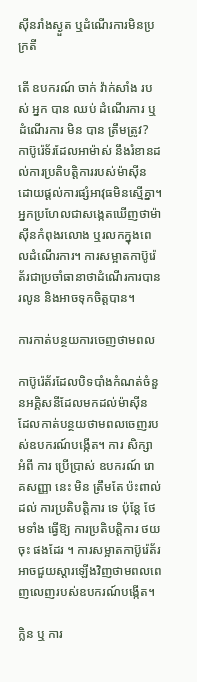ស៊ីនរាំងស្ងួត ឬដំណើរការមិនប្រក្រតី

តើ ឧបករណ៍ ចាក់ វ៉ាក់សាំង របស់ អ្នក បាន ឈប់ ដំណើរការ ឬ ដំណើរការ មិន បាន ត្រឹមត្រូវ? កាប៊ូរ៉េទ័រដែលអាម៉ាស់ នឹងរំខានដល់ការប្រតិបត្តិការរបស់ម៉ាស៊ីន ដោយផ្តល់ការផ្សំអាវុធមិនស្មើគ្នា។ អ្នកប្រហែលជាសង្កេតឃើញថាម៉ាស៊ីនកំពុងរលោង ឬរលកក្នុងពេលដំណើរការ។ ការសម្អាតកាប៊ូរ៉េត័រជាប្រចាំធានាថាដំណើរការបានរលូន និងអាចទុកចិត្តបាន។

ការកាត់បន្ថយការចេញថាមពល

កាប៊ូរ៉េត័រដែលបិទបាំងកំណត់ចំនួនអគ្គិសនីដែលមកដល់ម៉ាស៊ីន ដែលកាត់បន្ថយថាមពលចេញរបស់ឧបករណ៍បង្កើត។ ការ សិក្សា អំពី ការ ប្រើប្រាស់ ឧបករណ៍ រោគសញ្ញា នេះ មិន ត្រឹមតែ ប៉ះពាល់ ដល់ ការប្រតិបត្តិការ ទេ ប៉ុន្តែ ថែមទាំង ធ្វើឱ្យ ការប្រតិបត្តិការ ថយចុះ ផងដែរ ។ ការសម្អាតកាប៊ូរ៉េត័រអាចជួយស្តារឡើងវិញថាមពលពេញលេញរបស់ឧបករណ៍បង្កើត។

ក្លិន ឬ ការ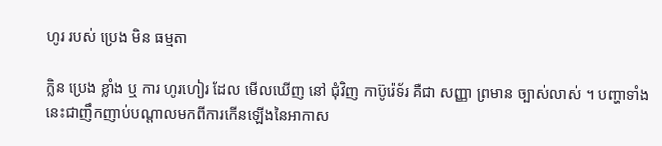ហូរ របស់ ប្រេង មិន ធម្មតា

ក្លិន ប្រេង ខ្លាំង ឬ ការ ហូរហៀរ ដែល មើលឃើញ នៅ ជុំវិញ កាប៊ូរ៉េទ័រ គឺជា សញ្ញា ព្រមាន ច្បាស់លាស់ ។ បញ្ហាទាំងនេះជាញឹកញាប់បណ្តាលមកពីការកើនឡើងនៃអាកាស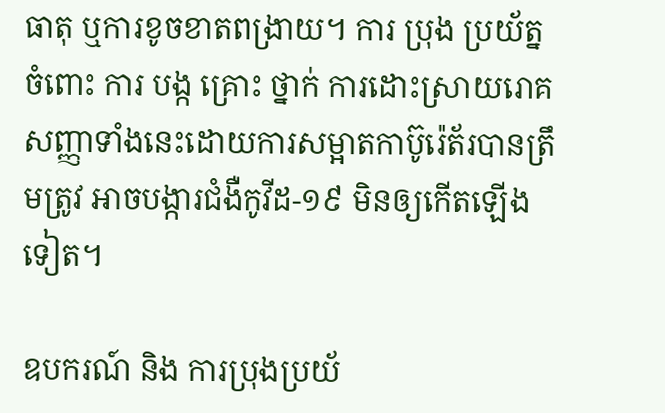ធាតុ ឬការខូចខាតពង្រាយ។ ការ ប្រុង ប្រយ័ត្ន ចំពោះ ការ បង្ក គ្រោះ ថ្នាក់ ការដោះស្រាយរោគសញ្ញាទាំងនេះដោយការសម្អាតកាប៊ូរ៉េត័របានត្រឹមត្រូវ អាចបង្ការជំងឺកូវីដ-១៩ មិនឲ្យកើតឡើងទៀត។

ឧបករណ៍ និង ការប្រុងប្រយ័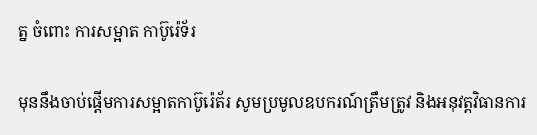ត្ន ចំពោះ ការសម្អាត កាប៊ូរ៉េទ័រ

មុននឹងចាប់ផ្តើមការសម្អាតកាប៊ូរ៉េត័រ សូមប្រមូលឧបករណ៍ត្រឹមត្រូវ និងអនុវត្តវិធានការ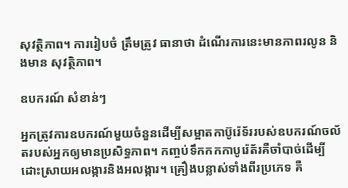សុវត្ថិភាព។ ការរៀបចំ ត្រឹមត្រូវ ធានាថា ដំណើរការនេះមានភាពរលូន និងមាន សុវត្ថិភាព។

ឧបករណ៍ សំខាន់ៗ

អ្នកត្រូវការឧបករណ៍មួយចំនួនដើម្បីសម្អាតកាប៊ូរ៉េទ័ររបស់ឧបករណ៍ចល័តរបស់អ្នកឲ្យមានប្រសិទ្ធភាព។ កញ្ចប់ទឹកកកកាបូរ៉េត័រគឺចាំបាច់ដើម្បីដោះស្រាយអលង្ការនិងអលង្ការ។ គ្រឿងបន្លាស់ទាំងពីរប្រភេទ គឺ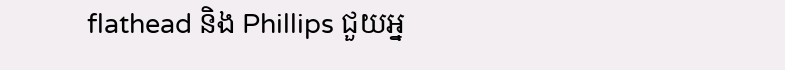flathead និង Phillips ជួយអ្ន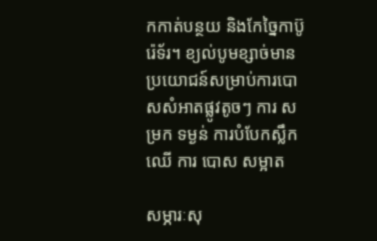កកាត់បន្ថយ និងកែច្នៃកាប៊ូរ៉េទ័រ។ ខ្យល់បូមខ្សាច់មានប្រយោជន៍សម្រាប់ការបោសសំអាតផ្លូវតូចៗ ការ សម្រក ទម្ងន់ ការបំបែកស្លឹកឈើ ការ បោស សម្អាត

សម្ភារៈសុ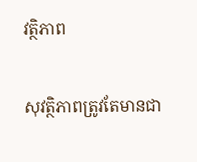វត្ថិភាព

សុវត្ថិភាពត្រូវតែមានជា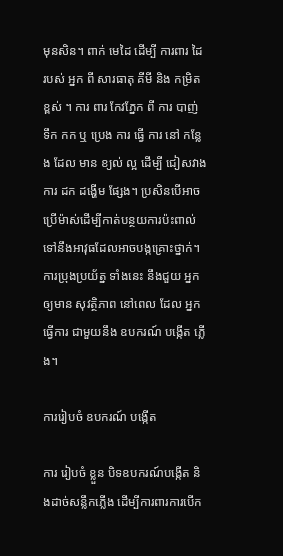មុនសិន។ ពាក់ មេដៃ ដើម្បី ការពារ ដៃ របស់ អ្នក ពី សារធាតុ គីមី និង កម្រិត ខ្ពស់ ។ ការ ពារ កែវភ្នែក ពី ការ បាញ់ ទឹក កក ឬ ប្រេង ការ ធ្វើ ការ នៅ កន្លែង ដែល មាន ខ្យល់ ល្អ ដើម្បី ជៀសវាង ការ ដក ដង្ហើម ផ្សែង។ ប្រសិនបើអាចប្រើម៉ាស់ដើម្បីកាត់បន្ថយការប៉ះពាល់ទៅនឹងអាវុធដែលអាចបង្កគ្រោះថ្នាក់។ ការប្រុងប្រយ័ត្ន ទាំងនេះ នឹងជួយ អ្នក ឲ្យមាន សុវត្ថិភាព នៅពេល ដែល អ្នកធ្វើការ ជាមួយនឹង ឧបករណ៍ បង្កើត ភ្លើង។

ការរៀបចំ ឧបករណ៍ បង្កើត

ការ រៀបចំ ខ្លួន បិទឧបករណ៍បង្កើត និងដាច់សន្លឹកភ្លើង ដើម្បីការពារការបើក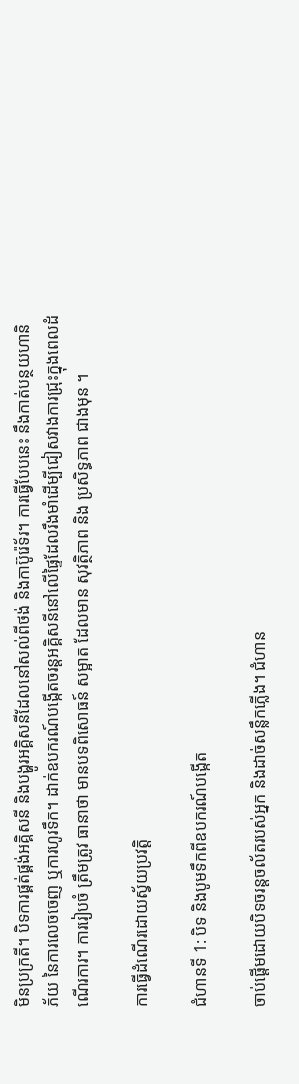មិនប្រក្រតី។ បិទការផ្គត់ផ្គង់អគ្គិសនី និងបង្ហូរអគ្គិសនីដែលនៅសល់ពីថង់ និងកាប៊ូរ៉េទ័រ។ ការធ្វើបែបនេះ នឹងកាត់បន្ថយហានិភ័យ នៃការលេចចេញ ឬការហូរទឹក។ ដាក់ឧបករណ៍បង្កើតចរន្តអគ្គិសនីនៅលើផ្ទៃដែលរឹងមាំដើម្បីជៀសវាងការជ្រុះក្នុងពេលដំណើរការ។ ការរៀបចំ ត្រឹមត្រូវ ធានាថា មានបទពិសោធន៍ សម្អាត ដែលមាន សុវត្ថិភាព និង ប្រសិទ្ធភាព ជាងមុន ។

ការធ្វើដំណើរដោយស្វ័យប្រវត្តិ

ជំហានទី 1: បិទ និងបូមទឹកពីឧបករណ៍បង្កើត

ចាប់ផ្តើមដោយបិទចរន្តចល័តរបស់អ្នក និងដាច់សន្លឹកភ្លើង។ ជំហាន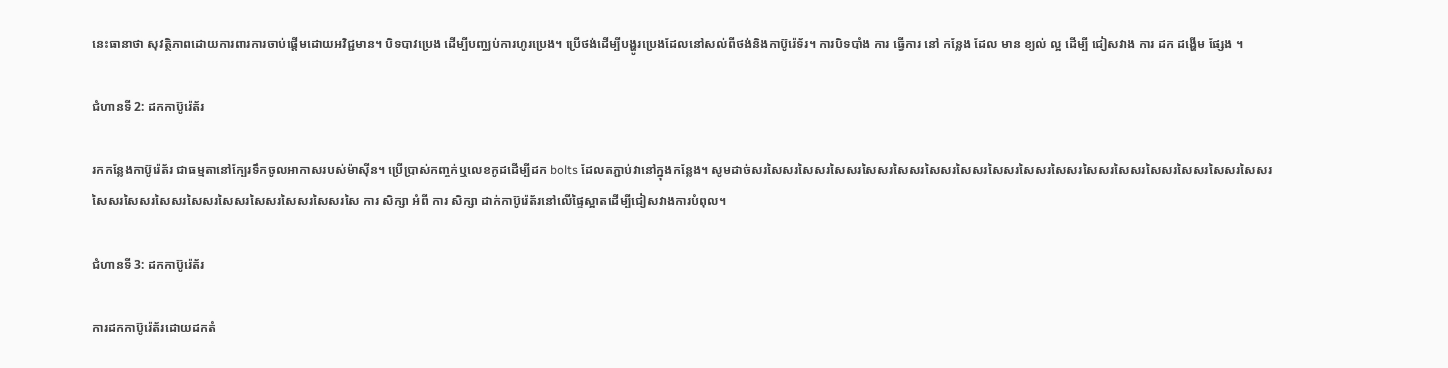នេះធានាថា សុវត្ថិភាពដោយការពារការចាប់ផ្តើមដោយអវិជ្ជមាន។ បិទបាវប្រេង ដើម្បីបញ្ឈប់ការហូរប្រេង។ ប្រើថង់ដើម្បីបង្ហូរប្រេងដែលនៅសល់ពីថង់និងកាប៊ូរ៉េទ័រ។ ការបិទបាំង ការ ធ្វើការ នៅ កន្លែង ដែល មាន ខ្យល់ ល្អ ដើម្បី ជៀសវាង ការ ដក ដង្ហើម ផ្សែង ។

ជំហានទី 2: ដកកាប៊ូរ៉េត័រ

រកកន្លែងកាប៊ូរ៉េត័រ ជាធម្មតានៅក្បែរទឹកចូលអាកាសរបស់ម៉ាស៊ីន។ ប្រើប្រាស់កញ្ចក់ឬលេខកូដដើម្បីដក bolts ដែលតភ្ជាប់វានៅក្នុងកន្លែង។ សូមដាច់សរសៃសរសៃសរសៃសរសៃសរសៃសរសៃសរសៃសរសៃសរសៃសរសៃសរសៃសរសៃសរសៃសរសៃសរសៃសរសៃសរសៃសរសៃសរសៃសរសៃសរសៃសរសៃសរសៃសរសៃសរសៃ ការ សិក្សា អំពី ការ សិក្សា ដាក់កាប៊ូរ៉េត័រនៅលើផ្ទៃស្អាតដើម្បីជៀសវាងការបំពុល។

ជំហានទី 3: ដកកាប៊ូរ៉េត័រ

ការដកកាប៊ូរ៉េត័រដោយដកតំ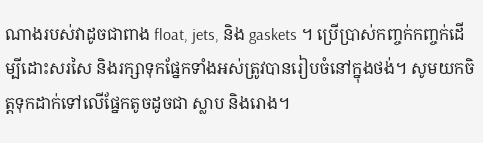ណាងរបស់វាដូចជាពាង float, jets, និង gaskets ។ ប្រើប្រាស់កញ្ចក់កញ្ចក់ដើម្បីដោះសរសៃ និងរក្សាទុកផ្នែកទាំងអស់ត្រូវបានរៀបចំនៅក្នុងថង់។ សូមយកចិត្តទុកដាក់ទៅលើផ្នែកតូចដូចជា ស្លាប និងរោង។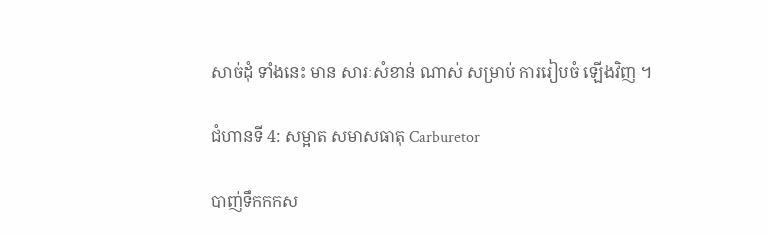សាច់ដុំ ទាំងនេះ មាន សារៈសំខាន់ ណាស់ សម្រាប់ ការរៀបចំ ឡើងវិញ ។

ជំហានទី 4: សម្អាត សមាសធាតុ Carburetor

បាញ់ទឹកកកស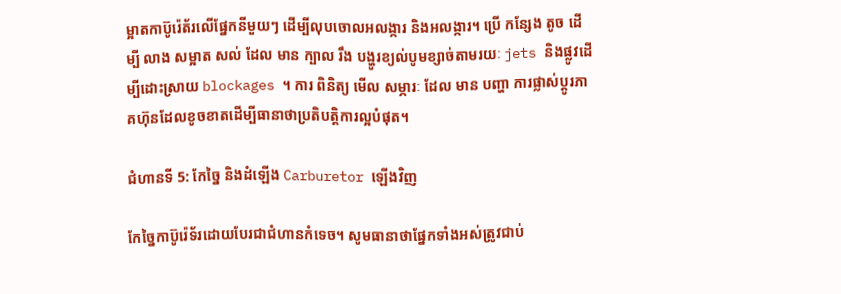ម្អាតកាប៊ូរ៉េត័រលើផ្នែកនីមួយៗ ដើម្បីលុបចោលអលង្ការ និងអលង្ការ។ ប្រើ កន្សែង តូច ដើម្បី លាង សម្អាត សល់ ដែល មាន ក្បាល រឹង បង្ហូរខ្យល់បូមខ្សាច់តាមរយៈ jets និងផ្លូវដើម្បីដោះស្រាយ blockages ។ ការ ពិនិត្យ មើល សម្ភារៈ ដែល មាន បញ្ហា ការផ្លាស់ប្តូរភាគហ៊ុនដែលខូចខាតដើម្បីធានាថាប្រតិបត្តិការល្អបំផុត។

ជំហានទី 5: កែច្នៃ និងដំឡើង Carburetor ឡើងវិញ

កែច្នៃកាប៊ូរ៉េទ័រដោយបែរជាជំហានកំទេច។ សូមធានាថាផ្នែកទាំងអស់ត្រូវជាប់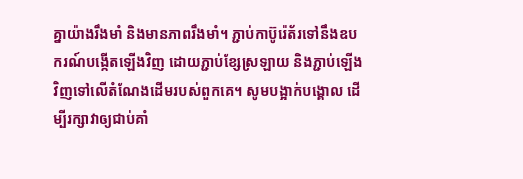គ្នាយ៉ាងរឹងមាំ និងមានភាពរឹងមាំ។ ភ្ជាប់កាប៊ូរ៉េត័រទៅនឹងឧបករណ៍បង្កើតឡើងវិញ ដោយភ្ជាប់ខ្សែស្រឡាយ និងភ្ជាប់ឡើងវិញទៅលើតំណែងដើមរបស់ពួកគេ។ សូមបង្អាក់បង្គោល ដើម្បីរក្សាវាឲ្យជាប់គាំ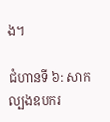ង។

ជំហានទី ៦: សាកល្បងឧបករ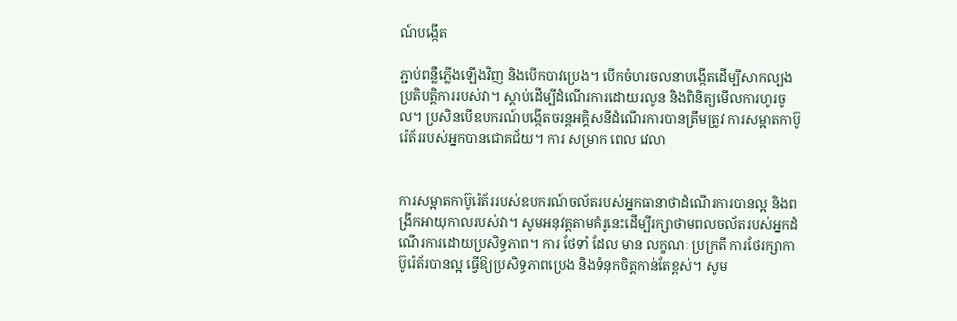ណ៍បង្កើត

ភ្ជាប់ពន្លឺភ្លើងឡើងវិញ និងបើកបាវប្រេង។ បើកចំហរចលនាបង្កើតដើម្បីសាកល្បងប្រតិបត្តិការរបស់វា។ ស្តាប់ដើម្បីដំណើរការដោយរលូន និងពិនិត្យមើលការហូរចូល។ ប្រសិនបើឧបករណ៍បង្កើតចរន្តអគ្គិសនីដំណើរការបានត្រឹមត្រូវ ការសម្អាតកាប៊ូរ៉េត័ររបស់អ្នកបានជោគជ័យ។ ការ សម្រាក ពេល វេលា


ការសម្អាតកាប៊ូរ៉េត័ររបស់ឧបករណ៍ចល័តរបស់អ្នកធានាថាដំណើរការបានល្អ និងពង្រីកអាយុកាលរបស់វា។ សូមអនុវត្តតាមគំរូនេះដើម្បីរក្សាថាមពលចល័តរបស់អ្នកដំណើរការដោយប្រសិទ្ធភាព។ ការ ថែទាំ ដែល មាន លក្ខណៈ ប្រក្រតី ការថែរក្សាកាប៊ូរ៉េត័របានល្អ ធ្វើឱ្យប្រសិទ្ធភាពប្រេង និងទំនុកចិត្តកាន់តែខ្ពស់។ សូម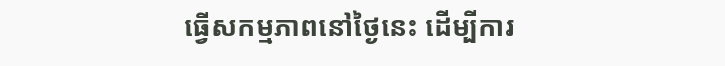ធ្វើសកម្មភាពនៅថ្ងៃនេះ ដើម្បីការ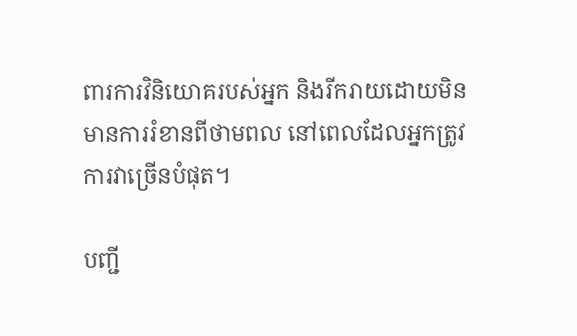ពារការវិនិយោគរបស់អ្នក និងរីករាយដោយមិនមានការរំខានពីថាមពល នៅពេលដែលអ្នកត្រូវការវាច្រើនបំផុត។

បញ្ជី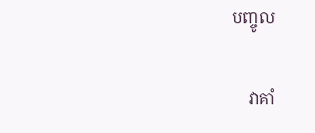បញ្ចូល

    វាគាំ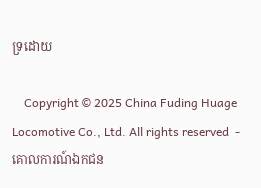ទ្រដោយ

    Copyright © 2025 China Fuding Huage Locomotive Co., Ltd. All rights reserved  - គោលការណ៍ឯកជន